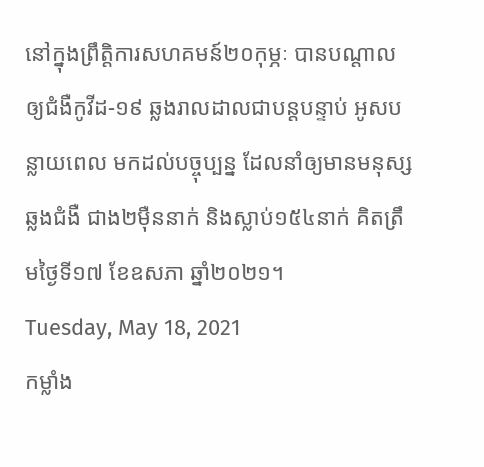នៅក្នុងព្រឹត្តិការសហគមន៍២០កុម្ភៈ បានបណ្តាលឲ្យជំងឺកូវីដ-១៩ ឆ្លងរាលដាលជាបន្តបន្ទាប់ អូសបន្លាយពេល មកដល់បច្ចុប្បន្ន ដែលនាំឲ្យមានមនុស្សឆ្លងជំងឺ ជាង២ម៉ឺននាក់ និងស្លាប់១៥៤នាក់ គិតត្រឹមថ្ងៃទី១៧ ខែឧសភា ឆ្នាំ២០២១។
Tuesday, May 18, 2021
កម្លាំង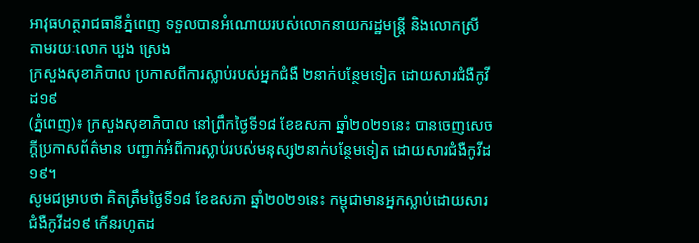អាវុធហត្ថរាជធានីភ្នំពេញ ទទួលបានអំណោយរបស់លោកនាយករដ្ឋមន្រ្ដី និងលោកស្រី តាមរយៈលោក ឃួង ស្រេង
ក្រសួងសុខាភិបាល ប្រកាសពីការស្លាប់របស់អ្នកជំងឺ ២នាក់បន្ថែមទៀត ដោយសារជំងឺកូវីដ១៩
(ភ្នំពេញ)៖ ក្រសួងសុខាភិបាល នៅព្រឹកថ្ងៃទី១៨ ខែឧសភា ឆ្នាំ២០២១នេះ បានចេញសេចក្ដីប្រកាសព័ត៌មាន បញ្ជាក់អំពីការស្លាប់របស់មនុស្ស២នាក់បន្ថែមទៀត ដោយសារជំងឺកូវីដ១៩។
សូមជម្រាបថា គិតត្រឹមថ្ងៃទី១៨ ខែឧសភា ឆ្នាំ២០២១នេះ កម្ពុជាមានអ្នកស្លាប់ដោយសារជំងឺកូវីដ១៩ កើនរហូតដ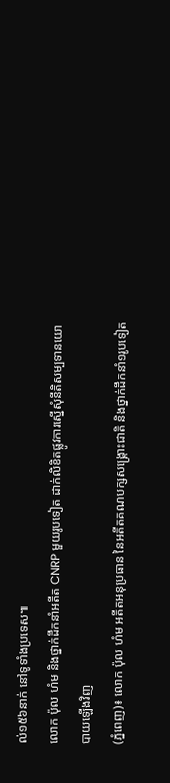ល់១៥៦នាក់ នៅទូទាំងប្រទេស៕
លោក ប៉ុល ហំម និងថ្នាក់ដឹកនាំអតីត CNRP មួយរូបទៀត ដាក់លិខិតផ្លូវការស្នើសុំនីតិសម្បទានយោបាយឡើងវិញ
(ភ្នំពេញ)៖ លោក ប៉ុល ហំម អតីតអនុប្រធាន នៃអតីតគណបក្សសង្រ្គោះជាតិ និងថ្នាក់ដឹកនាំ១រូបទៀត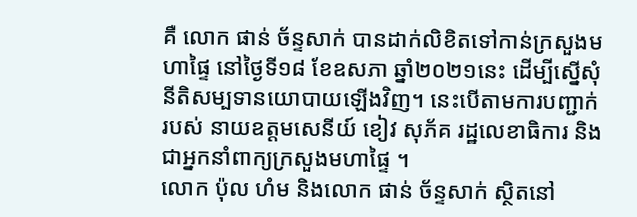គឺ លោក ផាន់ ច័ន្ទសាក់ បានដាក់លិខិតទៅកាន់ក្រសួងមហាផ្ទៃ នៅថ្ងៃទី១៨ ខែឧសភា ឆ្នាំ២០២១នេះ ដើម្បីស្នើសុំនីតិសម្បទានយោបាយឡើងវិញ។ នេះបើតាមការបញ្ជាក់របស់ នាយឧត្តមសេនីយ៍ ខៀវ សុភ័គ រដ្ឋលេខាធិការ និងជាអ្នកនាំពាក្យក្រសួងមហាផ្ទៃ ។
លោក ប៉ុល ហំម និងលោក ផាន់ ច័ន្ទសាក់ ស្ថិតនៅ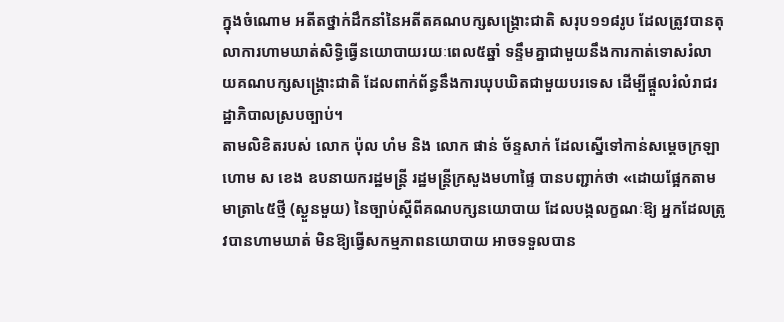ក្នុងចំណោម អតីតថ្នាក់ដឹកនាំនៃអតីតគណបក្សសង្រ្គោះជាតិ សរុប១១៨រូប ដែលត្រូវបានតុលាការហាមឃាត់សិទ្ធិធ្វើនយោបាយរយៈពេល៥ឆ្នាំ ទន្ទឹមគ្នាជាមួយនឹងការកាត់ទោសរំលាយគណបក្សសង្គ្រោះជាតិ ដែលពាក់ព័ន្ធនឹងការឃុបឃិតជាមួយបរទេស ដើម្បីផ្តួលរំលំរាជរដ្ឋាភិបាលស្របច្បាប់។
តាមលិខិតរបស់ លោក ប៉ុល ហំម និង លោក ផាន់ ច័ន្ទសាក់ ដែលស្នើទៅកាន់សម្តេចក្រឡាហោម ស ខេង ឧបនាយករដ្ឋមន្រ្តី រដ្ឋមន្រ្តីក្រសួងមហាផ្ទៃ បានបញ្ជាក់ថា «ដោយផ្អែកតាមមាត្រា៤៥ថ្មី (ស្ងួនមួយ) នៃច្បាប់ស្តីពីគណបក្សនយោបាយ ដែលបង្កលក្ខណៈឱ្យ អ្នកដែលត្រូវបានហាមឃាត់ មិនឱ្យធ្វើសកម្មភាពនយោបាយ អាចទទួលបាន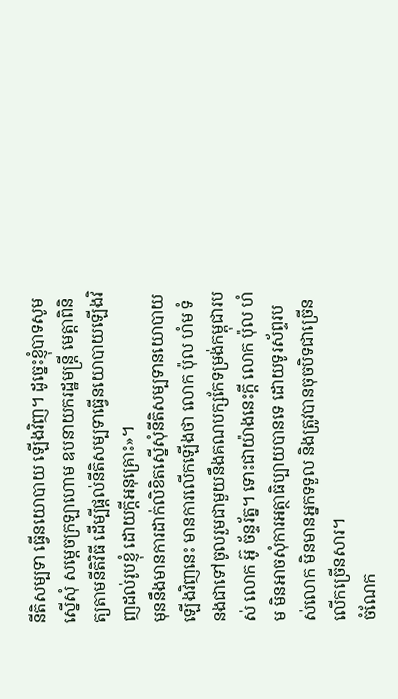នីតិសម្បទា ធ្វើនយោបាយ ឡើងវិញ។ ដូច្នេះខ្ញុំបាទសូមស្នើសុំ សម្តេចក្រឡាហោម ឧបនាយករដ្ឋមន្ត្រី មេត្តាពិនិត្យតាមនីតិវិធី ដើម្បីផ្តល់នីតិសម្បទាធ្វើនយោបាយឡើងវិញដល់រូបខ្ញុំ ដោយក្តីអនុគ្រោះ»។
មុននឹងមានការដាក់លិខិតស្នើសុំនីតិសម្បទានយោបាយឡើងវិញនេះ មានការលើកឡើងថា លោក ប៉ុល ហំម ទំនងជាទៅចូលរួមជាមួយនឹងគណបក្សកែទម្រង់កម្ពុជារបស់ លោក អ៊ូ ច័ន្ទរ័ត្ន។ ទោះជាយ៉ាងនេះក្តី លោក ប៉ុល ហំម មិនអាចសុំការអត្ថាធិប្បាយបានទេ ដោយទូរស័ព្ទរបស់លោក មិនមានអ្នកទទួល និងត្រូវបានចុចបិទជាច្រើនលើកច្រើនសារ។
ចំណែក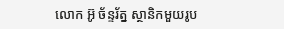លោក អ៊ូ ច័ន្ទរ័ត្ន ស្ថានិកមួយរូប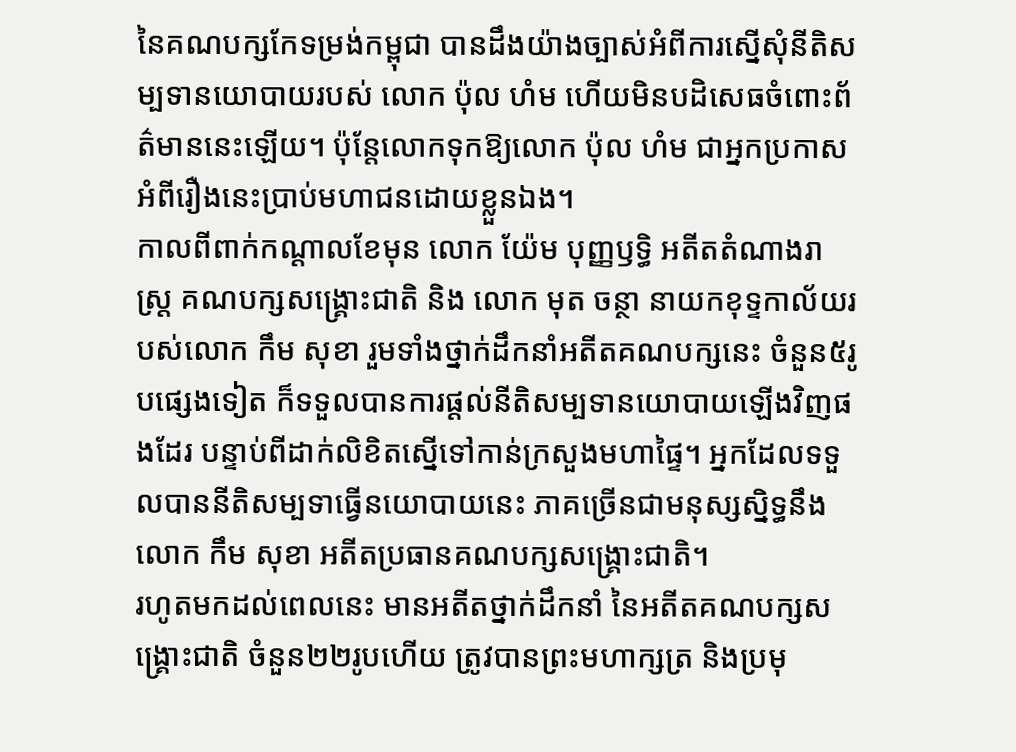នៃគណបក្សកែទម្រង់កម្ពុជា បានដឹងយ៉ាងច្បាស់អំពីការស្នើសុំនីតិសម្បទានយោបាយរបស់ លោក ប៉ុល ហំម ហើយមិនបដិសេធចំពោះព័ត៌មាននេះឡើយ។ ប៉ុន្តែលោកទុកឱ្យលោក ប៉ុល ហំម ជាអ្នកប្រកាសអំពីរឿងនេះប្រាប់មហាជនដោយខ្លួនឯង។
កាលពីពាក់កណ្តាលខែមុន លោក យ៉ែម បុញ្ញឫទ្ធិ អតីតតំណាងរាស្រ្ត គណបក្សសង្រ្គោះជាតិ និង លោក មុត ចន្ថា នាយកខុទ្ទកាល័យរបស់លោក កឹម សុខា រួមទាំងថ្នាក់ដឹកនាំអតីតគណបក្សនេះ ចំនួន៥រូបផ្សេងទៀត ក៏ទទួលបានការផ្តល់នីតិសម្បទានយោបាយឡើងវិញផងដែរ បន្ទាប់ពីដាក់លិខិតស្នើទៅកាន់ក្រសួងមហាផ្ទៃ។ អ្នកដែលទទួលបាននីតិសម្បទាធ្វើនយោបាយនេះ ភាគច្រើនជាមនុស្សស្និទ្ធនឹង លោក កឹម សុខា អតីតប្រធានគណបក្សសង្រ្គោះជាតិ។
រហូតមកដល់ពេលនេះ មានអតីតថ្នាក់ដឹកនាំ នៃអតីតគណបក្សសង្រ្គោះជាតិ ចំនួន២២រូបហើយ ត្រូវបានព្រះមហាក្សត្រ និងប្រមុ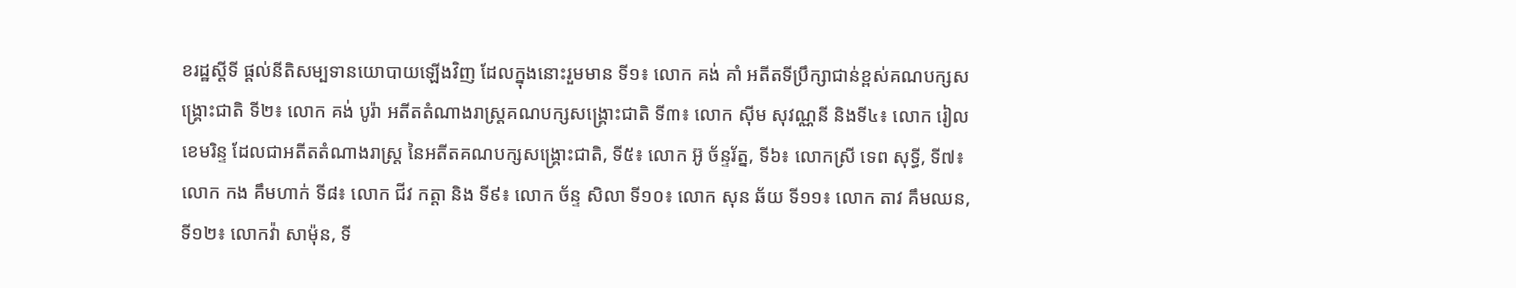ខរដ្ឋស្តីទី ផ្តល់នីតិសម្បទានយោបាយឡើងវិញ ដែលក្នុងនោះរួមមាន ទី១៖ លោក គង់ គាំ អតីតទីប្រឹក្សាជាន់ខ្ពស់គណបក្សសង្រ្គោះជាតិ ទី២៖ លោក គង់ បូរ៉ា អតីតតំណាងរាស្រ្តគណបក្សសង្រ្គោះជាតិ ទី៣៖ លោក ស៊ីម សុវណ្ណនី និងទី៤៖ លោក រៀល ខេមរិន្ទ ដែលជាអតីតតំណាងរាស្រ្ត នៃអតីតគណបក្សសង្រ្គោះជាតិ, ទី៥៖ លោក អ៊ូ ច័ន្ទរ័ត្ន, ទី៦៖ លោកស្រី ទេព សុទ្ធី, ទី៧៖ លោក កង គឹមហាក់ ទី៨៖ លោក ជីវ កត្តា និង ទី៩៖ លោក ច័ន្ទ សិលា ទី១០៖ លោក សុន ឆ័យ ទី១១៖ លោក តាវ គឹមឈន, ទី១២៖ លោកវ៉ា សាម៉ុន, ទី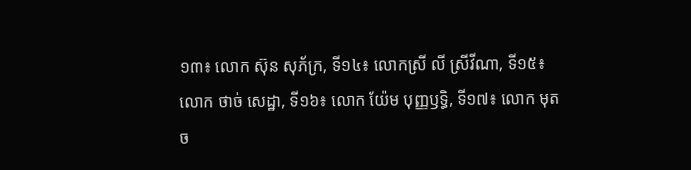១៣៖ លោក ស៊ុន សុភ័ក្រ, ទី១៤៖ លោកស្រី លី ស្រីវីណា, ទី១៥៖ លោក ថាច់ សេដ្ឋា, ទី១៦៖ លោក យ៉ែម បុញ្ញឫទ្ធិ, ទី១៧៖ លោក មុត ច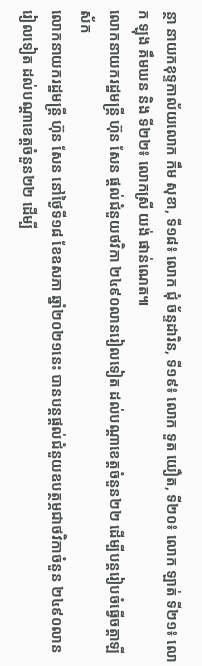ន្ថា នាយកខុទ្ទកាល័យលោក កឹម សុខា, ទី១៨៖ លោក ជុំ ច័ន្ទដារិន, ទី១៩៖ លោក ទួត យឿត, ទី២០៖ លោក ឡាត់ ទី២១៖ លោក ឡុង គឹមឃន និង ទី២២៖ លោកស្រី យង់ ផាន់ណេត៕
លោកនាយករដ្ឋមន្រ្តី ហ៊ុន សែន ផ្តល់ជំនួយថវិកា ២៤៩០លានរៀលទៀត ដល់បណ្តាខេត្តចំនួន២២ ដើម្បីបន្តរៀបចំធ្វើចត្តាឡីស័ក
លោកនាយករដ្ឋមន្រ្តី ហ៊ុន សែន នៅថ្ងៃទី១៨ ខែឧសភា ឆ្នាំ២០២១នេះ បានបន្តផ្តល់ជំនួយឧបត្ថម្ភជាថវិកាចំនួន ២៤៩០លានរៀលទៀត ដល់បណ្តាខេត្តចំនួន២២ ដើម្បី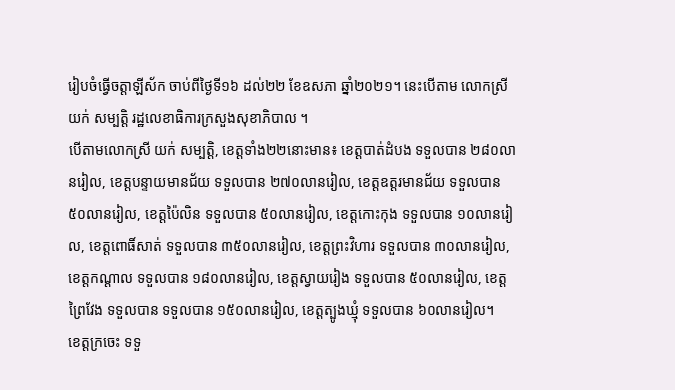រៀបចំធ្វើចត្តាឡីស័ក ចាប់ពីថ្ងៃទី១៦ ដល់២២ ខែឧសភា ឆ្នាំ២០២១។ នេះបើតាម លោកស្រី យក់ សម្បត្តិ រដ្ឋលេខាធិការក្រសួងសុខាភិបាល ។
បើតាមលោកស្រី យក់ សម្បត្តិ, ខេត្តទាំង២២នោះមាន៖ ខេត្តបាត់ដំបង ទទួលបាន ២៨០លានរៀល, ខេត្តបន្ទាយមានជ័យ ទទួលបាន ២៧០លានរៀល, ខេត្តឧត្តរមានជ័យ ទទួលបាន ៥០លានរៀល, ខេត្តប៉ៃលិន ទទួលបាន ៥០លានរៀល, ខេត្តកោះកុង ទទួលបាន ១០លានរៀល, ខេត្តពោធិ៍សាត់ ទទួលបាន ៣៥០លានរៀល, ខេត្តព្រះវិហារ ទទួលបាន ៣០លានរៀល, ខេត្តកណ្តាល ទទួលបាន ១៨០លានរៀល, ខេត្តស្វាយរៀង ទទួលបាន ៥០លានរៀល, ខេត្តព្រៃវែង ទទួលបាន ទទួលបាន ១៥០លានរៀល, ខេត្តត្បូងឃ្មុំ ទទួលបាន ៦០លានរៀល។
ខេត្តក្រចេះ ទទួ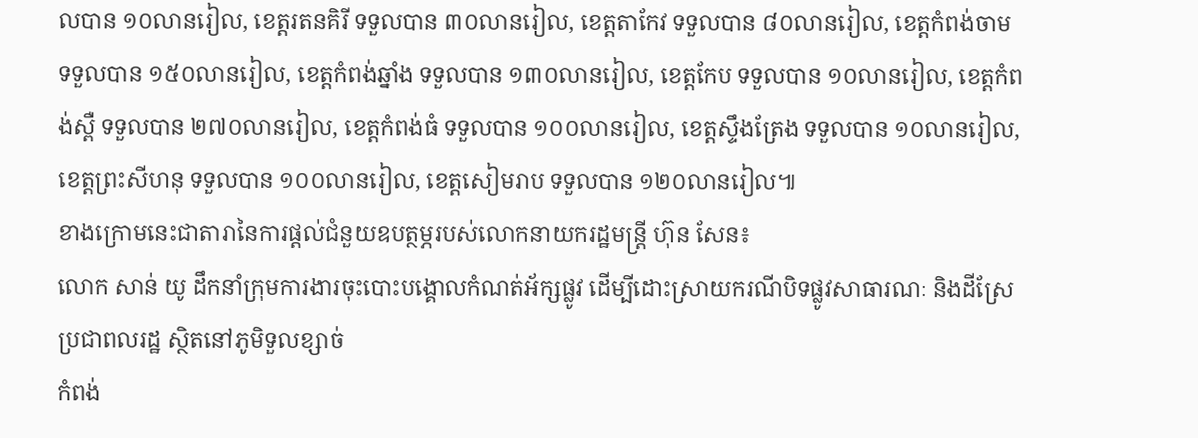លបាន ១០លានរៀល, ខេត្តរតនគិរី ទទួលបាន ៣០លានរៀល, ខេត្តតាកែវ ទទួលបាន ៨០លានរៀល, ខេត្តកំពង់ចាម ទទួលបាន ១៥០លានរៀល, ខេត្តកំពង់ឆ្នាំង ទទួលបាន ១៣០លានរៀល, ខេត្តកែប ទទួលបាន ១០លានរៀល, ខេត្តកំពង់ស្ពឺ ទទួលបាន ២៧០លានរៀល, ខេត្តកំពង់ធំ ទទួលបាន ១០០លានរៀល, ខេត្តស្ទឹងត្រែង ទទួលបាន ១០លានរៀល, ខេត្តព្រះសីហនុ ទទួលបាន ១០០លានរៀល, ខេត្តសៀមរាប ទទួលបាន ១២០លានរៀល៕
ខាងក្រោមនេះជាតារានៃការផ្តល់ជំនួយឧបត្ថម្ភរបស់លោកនាយករដ្ឋមន្រ្តី ហ៊ុន សែន៖
លោក សាន់ យូ ដឹកនាំក្រុមការងារចុះបោះបង្គោលកំណត់អ័ក្សផ្លូវ ដើម្បីដោះស្រាយករណីបិទផ្លូវសាធារណៈ និងដីស្រែប្រជាពលរដ្ឋ ស្ថិតនៅភូមិទួលខ្សាច់
កំពង់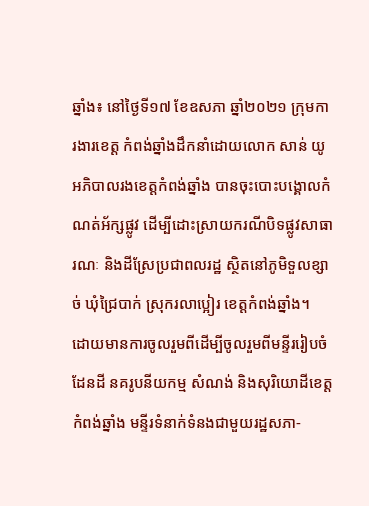ឆ្នាំង៖ នៅថ្ងៃទី១៧ ខែឧសភា ឆ្នាំ២០២១ ក្រុមការងារខេត្ត កំពង់ឆ្នាំងដឹកនាំដោយលោក សាន់ យូ អភិបាលរងខេត្តកំពង់ឆ្នាំង បានចុះបោះបង្គោលកំណត់អ័ក្សផ្លូវ ដើម្បីដោះស្រាយករណីបិទផ្លូវសាធារណៈ និងដីស្រែប្រជាពលរដ្ឋ ស្ថិតនៅភូមិទួលខ្សាច់ ឃុំជ្រៃបាក់ ស្រុករលាប្អៀរ ខេត្តកំពង់ឆ្នាំង។
ដោយមានការចូលរួមពីដើម្បីចូលរួមពីមន្ទីររៀបចំដែនដី នគរូបនីយកម្ម សំណង់ និងសុរិយោដីខេត្តកំពង់ឆ្នាំង មន្ទីរទំនាក់ទំនងជាមួយរដ្ឋសភា-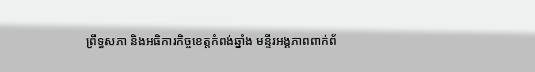ព្រឹទ្ធសភា និងអធិការកិច្ចខេត្តកំពង់ឆ្នាំង មន្ទីរអង្គភាពពាក់ព័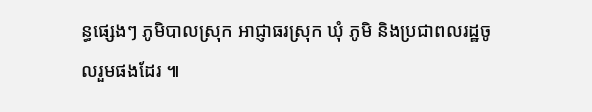ន្ធផ្សេងៗ ភូមិបាលស្រុក អាជ្ញាធរស្រុក ឃុំ ភូមិ និងប្រជាពលរដ្ឋចូលរួមផងដែរ ៕